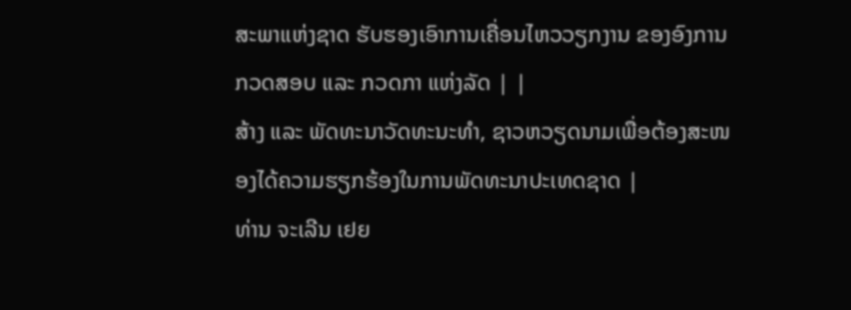ສະພາແຫ່ງຊາດ ຮັບຮອງເອົາການເຄື່ອນໄຫວວຽກງານ ຂອງອົງການກວດສອບ ແລະ ກວດກາ ແຫ່ງລັດ | |
ສ້າງ ແລະ ພັດທະນາວັດທະນະທຳ, ຊາວຫວຽດນາມເພື່ອຕ້ອງສະໜອງໄດ້ຄວາມຮຽກຮ້ອງໃນການພັດທະນາປະເທດຊາດ |
ທ່ານ ຈະເລີນ ເຢຍ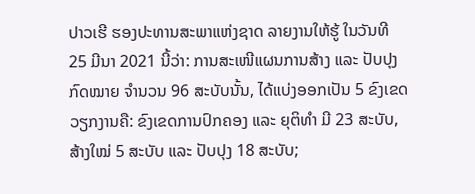ປາວເຮີ ຮອງປະທານສະພາແຫ່ງຊາດ ລາຍງານໃຫ້ຮູ້ ໃນວັນທີ 25 ມີນາ 2021 ນີ້ວ່າ: ການສະເໜີແຜນການສ້າງ ແລະ ປັບປຸງກົດໝາຍ ຈຳນວນ 96 ສະບັບນັ້ນ, ໄດ້ແບ່ງອອກເປັນ 5 ຂົງເຂດວຽກງານຄື: ຂົງເຂດການປົກຄອງ ແລະ ຍຸຕິທຳ ມີ 23 ສະບັບ, ສ້າງໃໝ່ 5 ສະບັບ ແລະ ປັບປຸງ 18 ສະບັບ;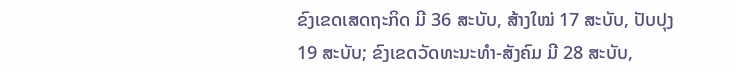ຂົງເຂດເສດຖະກິດ ມີ 36 ສະບັບ, ສ້າງໃໝ່ 17 ສະບັບ, ປັບປຸງ 19 ສະບັບ; ຂົງເຂດວັດທະນະທຳ-ສັງຄົມ ມີ 28 ສະບັບ,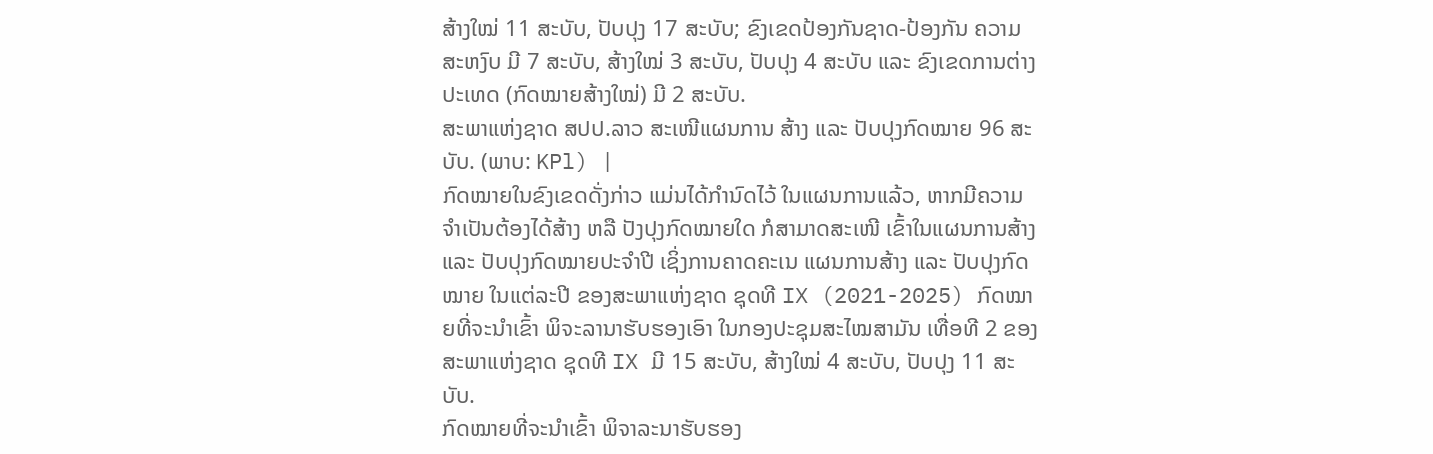ສ້າງໃໝ່ 11 ສະບັບ, ປັບປຸງ 17 ສະບັບ; ຂົງເຂດປ້ອງກັນຊາດ-ປ້ອງກັນ ຄວາມສະຫງົບ ມີ 7 ສະບັບ, ສ້າງໃໝ່ 3 ສະບັບ, ປັບປຸງ 4 ສະບັບ ແລະ ຂົງເຂດການຕ່າງປະເທດ (ກົດໝາຍສ້າງໃໝ່) ມີ 2 ສະບັບ.
ສະພາແຫ່ງຊາດ ສປປ.ລາວ ສະເໜີແຜນການ ສ້າງ ແລະ ປັບປຸງກົດໝາຍ 96 ສະບັບ. (ພາບ: KPl) |
ກົດໝາຍໃນຂົງເຂດດັ່ງກ່າວ ແມ່ນໄດ້ກຳນົດໄວ້ ໃນແຜນການແລ້ວ, ຫາກມີຄວາມຈຳເປັນຕ້ອງໄດ້ສ້າງ ຫລື ປັງປຸງກົດໝາຍໃດ ກໍສາມາດສະເໜີ ເຂົ້າໃນແຜນການສ້າງ ແລະ ປັບປຸງກົດໝາຍປະຈຳປີ ເຊິ່ງການຄາດຄະເນ ແຜນການສ້າງ ແລະ ປັບປຸງກົດໝາຍ ໃນແຕ່ລະປີ ຂອງສະພາແຫ່ງຊາດ ຊຸດທີ IX (2021-2025) ກົດໝາຍທີ່ຈະນຳເຂົ້າ ພິຈະລານາຮັບຮອງເອົາ ໃນກອງປະຊຸມສະໄໝສາມັນ ເທື່ອທີ 2 ຂອງສະພາແຫ່ງຊາດ ຊຸດທີ IX ມີ 15 ສະບັບ, ສ້າງໃໝ່ 4 ສະບັບ, ປັບປຸງ 11 ສະບັບ.
ກົດໝາຍທີ່ຈະນຳເຂົ້າ ພິຈາລະນາຮັບຮອງ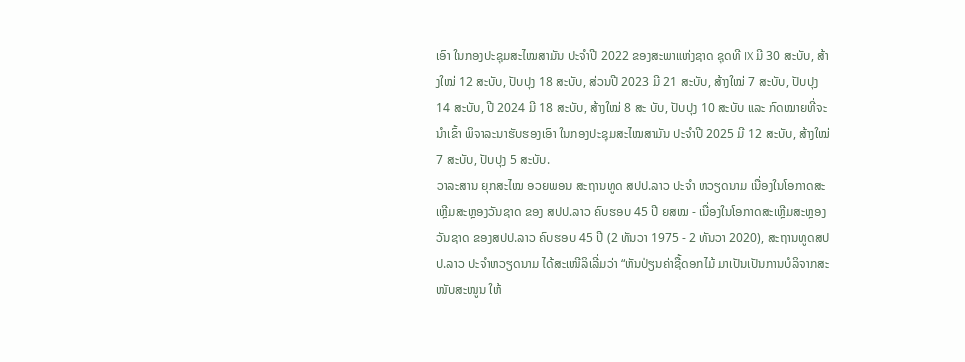ເອົາ ໃນກອງປະຊຸມສະໄໝສາມັນ ປະຈຳປີ 2022 ຂອງສະພາແຫ່ງຊາດ ຊຸດທີ IX ມີ 30 ສະບັບ, ສ້າງໃໝ່ 12 ສະບັບ, ປັບປຸງ 18 ສະບັບ, ສ່ວນປີ 2023 ມີ 21 ສະບັບ, ສ້າງໃໝ່ 7 ສະບັບ, ປັບປຸງ 14 ສະບັບ, ປີ 2024 ມີ 18 ສະບັບ, ສ້າງໃໝ່ 8 ສະ ບັບ, ປັບປຸງ 10 ສະບັບ ແລະ ກົດໝາຍທີ່ຈະນຳເຂົ້າ ພິຈາລະນາຮັບຮອງເອົາ ໃນກອງປະຊຸມສະໄໝສາມັນ ປະຈຳປີ 2025 ມີ 12 ສະບັບ, ສ້າງໃໝ່ 7 ສະບັບ, ປັບປຸງ 5 ສະບັບ.
ວາລະສານ ຍຸກສະໄໝ ອວຍພອນ ສະຖານທູດ ສປປ.ລາວ ປະຈຳ ຫວຽດນາມ ເນື່ອງໃນໂອກາດສະເຫຼີມສະຫຼອງວັນຊາດ ຂອງ ສປປ.ລາວ ຄົບຮອບ 45 ປີ ຍສໝ - ເນື່ອງໃນໂອກາດສະເຫຼີມສະຫຼອງວັນຊາດ ຂອງສປປ.ລາວ ຄົບຮອບ 45 ປີ (2 ທັນວາ 1975 - 2 ທັນວາ 2020), ສະຖານທູດສປປ.ລາວ ປະຈຳຫວຽດນາມ ໄດ້ສະເໜີລິເລີ່ມວ່າ “ຫັນປ່ຽນຄ່າຊື້ດອກໄມ້ ມາເປັນເປັນການບໍລິຈາກສະໜັບສະໜູນ ໃຫ້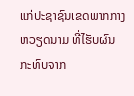ແກ່ປະຊາຊົນເຂດພາກກາງຫວຽດນາມ ທີ່ໄຮັບຜົນກະທົບຈາກ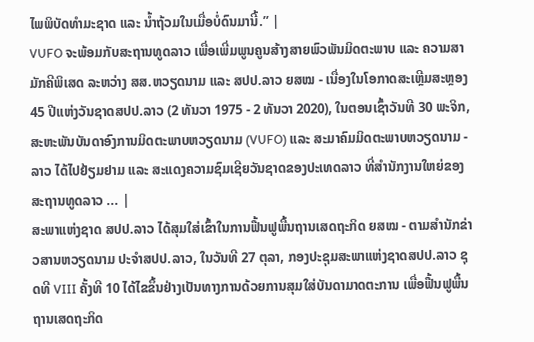ໄພພິບັດທຳມະຊາດ ແລະ ນ້ຳຖ້ວມໃນເມື່ອບໍ່ດົນມານີ້.” |
VUFO ຈະພ້ອມກັບສະຖານທູດລາວ ເພື່ອເພີ່ມພູນຄູນສ້າງສາຍພົວພັນມິດຕະພາບ ແລະ ຄວາມສາມັກຄີພິເສດ ລະຫວ່າງ ສສ.ຫວຽດນາມ ແລະ ສປປ.ລາວ ຍສໝ - ເນື່ອງໃນໂອກາດສະເຫຼີມສະຫຼອງ 45 ປີແຫ່ງວັນຊາດສປປ.ລາວ (2 ທັນວາ 1975 - 2 ທັນວາ 2020), ໃນຕອນເຊົ້າວັນທີ 30 ພະຈິກ, ສະຫະພັນບັນດາອົງການມິດຕະພາບຫວຽດນາມ (VUFO) ແລະ ສະມາຄົມມິດຕະພາບຫວຽດນາມ - ລາວ ໄດ້ໄປຢ້ຽມຢາມ ແລະ ສະແດງຄວາມຊົມເຊີຍວັນຊາດຂອງປະເທດລາວ ທີ່ສຳນັກງານໃຫຍ່ຂອງສະຖານທູດລາວ ... |
ສະພາແຫ່ງຊາດ ສປປ.ລາວ ໄດ້ສຸມໃສ່ເຂົ້າໃນການຟື້ນຟູພື້ນຖານເສດຖະກິດ ຍສໝ - ຕາມສຳນັກຂ່າວສານຫວຽດນາມ ປະຈຳສປປ.ລາວ, ໃນວັນທີ 27 ຕຸລາ, ກອງປະຊຸມສະພາແຫ່ງຊາດສປປ.ລາວ ຊຸດທີ VIII ຄັ້ງທີ 10 ໄດ້ໄຂຂຶ້ນຢ່າງເປັນທາງການດ້ວຍການສຸມໃສ່ບັນດາມາດຕະການ ເພື່ອຟື້ນຟູພື້ນຖານເສດຖະກິດ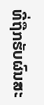ທີ່ຖືກຮັບຜົນສະ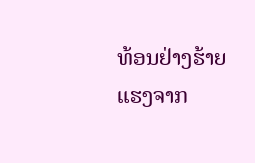ທ້ອນຢ່າງຮ້າຍແຮງຈາກ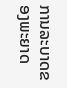ການລະບາດຂອງພະຍາດ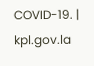COVID-19. |
kpl.gov.la